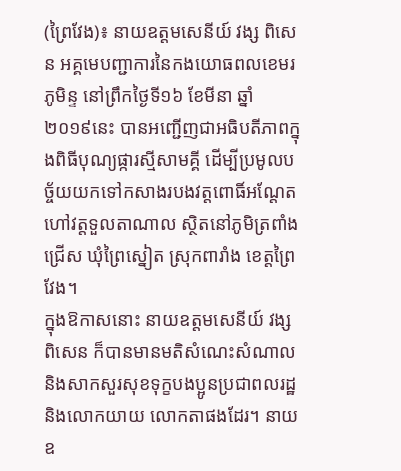(ព្រៃវែង)៖ នាយឧត្តមសេនីយ៍ វង្ស ពិសេន អគ្គមេបញ្ជាការនៃកងយោធពលខេមរភូមិន្ទ នៅព្រឹកថ្ងៃទី១៦ ខែមីនា ឆ្នាំ២០១៩នេះ បានអញ្ជើញជាអធិបតីភាពក្នុងពិធីបុណ្យផ្ការស្មីសាមគ្គី ដើម្បីប្រមូលបច្ច័យយកទៅកសាងរបងវត្តពោធិ៍អណ្តែត ហៅវត្តទួលតាណាល ស្ថិតនៅភូមិត្រពាំងជ្រើស ឃុំព្រៃស្នៀត ស្រុកពារាំង ខេត្តព្រៃវែង។
ក្នុងឱកាសនោះ នាយឧត្តមសេនីយ៍ វង្ស ពិសេន ក៏បានមានមតិសំណេះសំណាល និងសាកសួរសុខទុក្ខបងប្អូនប្រជាពលរដ្ឋ និងលោកយាយ លោកតាផងដែរ។ នាយឧ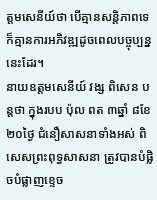ត្តមសេនីយ៍ថា បើគ្មានសន្តិភាពទេ ក៏គ្មានការអភិវឌ្ឍដូចពេលបច្ចុប្បន្ននេះដែរ។
នាយឧត្តមសេនីយ៍ វង្ស ពិសេន បន្តថា ក្នុងរបប ប៉ុល ពត ៣ឆ្នាំ ៨ខែ ២០ថ្ងៃ ជំនឿសាសនាទាំងអស់ ពិសេសព្រះពុទ្ធសាសនា ត្រូវបានបំផ្លិចបំផ្លាញខ្ទេច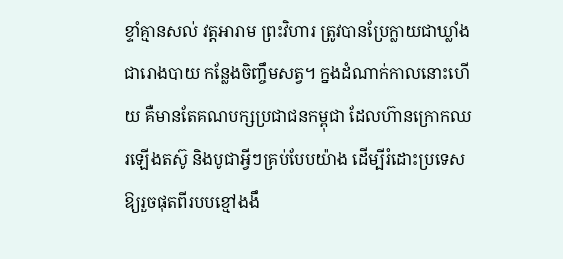ខ្ទាំគ្មានសល់ វត្តអារាម ព្រះវិហារ ត្រូវបានប្រែក្លាយជាឃ្លាំង ជារោងបាយ កន្លែងចិញ្ចឹមសត្វ។ ក្នងដំណាក់កាលនោះហើយ គឺមានតែគណបក្សប្រជាជនកម្ពុជា ដែលហ៊ានក្រោកឈរឡើងតស៊ូ និងបូជាអ្វីៗគ្រប់បែបយ៉ាង ដើម្បីរំដោះប្រទេសឱ្យរួចផុតពីរបបខ្មៅងងឹ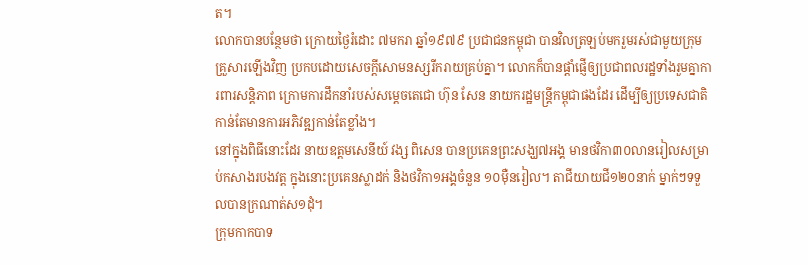ត។
លោកបានបន្ថែមថា ក្រោយថ្ងៃរំដោះ ៧មករា ឆ្នាំ១៩៧៩ ប្រជាជនកម្ពុជា បានវិលត្រឡប់មករួមរស់ជាមួយក្រុមគ្រួសារឡើងវិញ ប្រកបដោយសេចក្តីសោមនស្សរីករាយគ្រប់គ្នា។ លោកក៏បានផ្តាំផ្ញើឲ្យប្រជាពលរដ្ឋទាំងរួមគ្នាការពារសន្តិភាព ក្រោមការដឹកនាំរបស់សម្តេចតេជោ ហ៊ុន សែន នាយករដ្ឋមន្ត្រីកម្ពុជាផងដែរ ដើម្បីឲ្យប្រទេសជាតិកាន់តែមានការអភិវឌ្ឍកាន់តែខ្លាំង។
នៅក្នុងពិធីនោះដែរ នាយឧត្តមសេនីយ៍ វង្ស ពិសេន បានប្រគេនព្រះសង្ឃ៧អង្គ មានថវិកា៣០លានរៀលសម្រាប់កសាងរបងវត្ត ក្នុងនោះប្រគេនស្លាដក់ និងថវិកា១អង្គចំនួន ១០ម៉ឺនរៀល។ តាជីយាយជី១២០នាក់ ម្នាក់ៗទទួលបានក្រណាត់ស១ដុំ។
ក្រុមកាកបាទ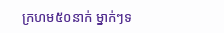ក្រហម៥០នាក់ ម្នាក់ៗទ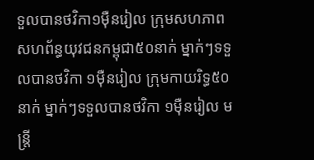ទួលបានថវិកា១ម៉ឺនរៀល ក្រុមសហភាពសហព័ន្ធយុវជនកម្ពុជា៥០នាក់ ម្នាក់ៗទទួលបានថវិកា ១ម៉ឺនរៀល ក្រុមកាយរិទ្ធ៥០នាក់ ម្នាក់ៗទទួលបានថវិកា ១ម៉ឺនរៀល មន្រ្តី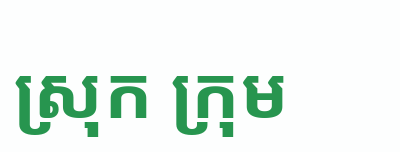ស្រុក ក្រុម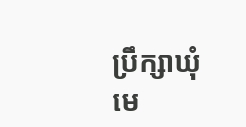ប្រឹក្សាឃុំ មេ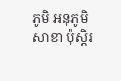ភូមិ អនុភូមិ សាខា ប៉ុស្តិរ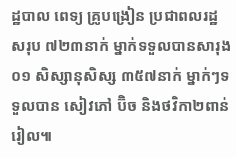ដ្ឋបាល ពេទ្យ គ្រូបង្រៀន ប្រជាពលរដ្ឋសរុប ៧២៣នាក់ ម្នាក់ទទួលបានសារុង០១ សិស្សានុសិស្ស ៣៥៧នាក់ ម្នាក់ៗទទួលបាន សៀវភៅ ប៊ិច និងថវិកា២ពាន់រៀល៕